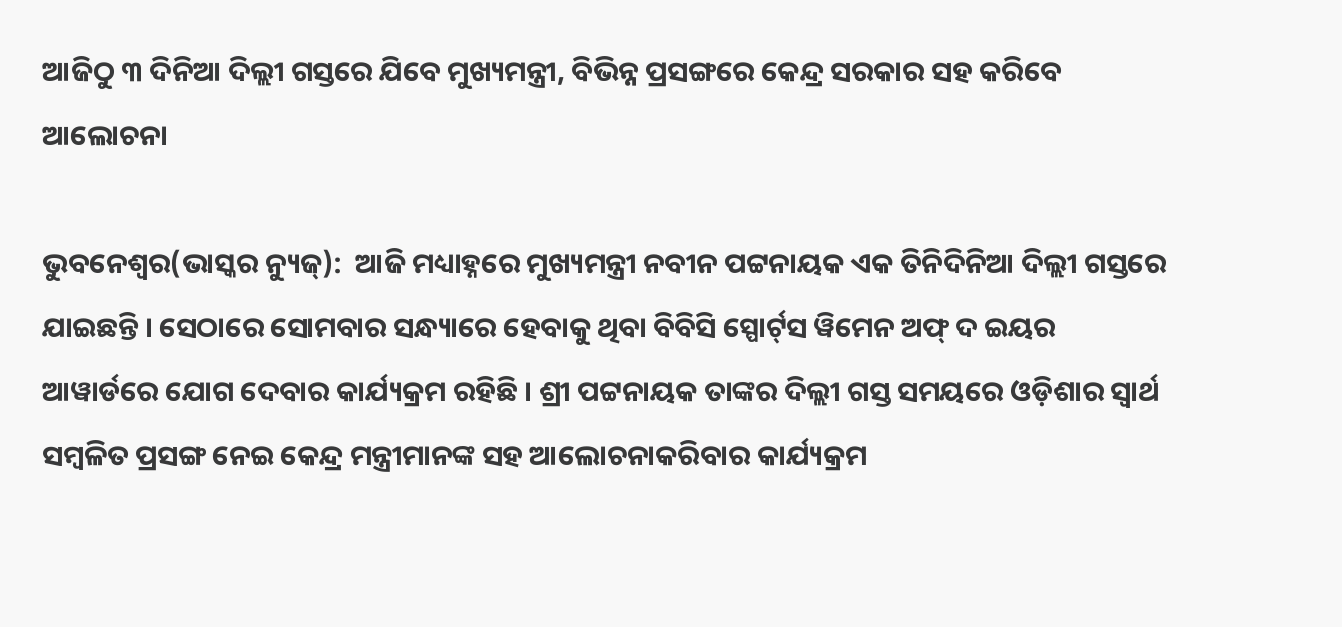ଆଜିଠୁ ୩ ଦିନିଆ ଦିଲ୍ଲୀ ଗସ୍ତରେ ଯିବେ ମୁଖ୍ୟମନ୍ତ୍ରୀ, ବିଭିନ୍ନ ପ୍ରସଙ୍ଗରେ କେନ୍ଦ୍ର ସରକାର ସହ କରିବେ ଆଲୋଚନା

ଭୁବନେଶ୍ୱର(ଭାସ୍କର ନ୍ୟୁଜ୍‌):  ଆଜି ମଧ୍ୟାହ୍ନରେ ମୁଖ୍ୟମନ୍ତ୍ରୀ ନବୀନ ପଟ୍ଟନାୟକ ଏକ ତିନିଦିନିଆ ଦିଲ୍ଲୀ ଗସ୍ତରେ ଯାଇଛନ୍ତି । ସେଠାରେ ସୋମବାର ସନ୍ଧ୍ୟାରେ ହେବାକୁ ଥିବା ବିବିସି ସ୍ପୋର୍ଟ୍‌ସ ୱିମେନ ଅଫ୍‌ ଦ ଇୟର ଆୱାର୍ଡରେ ଯୋଗ ଦେବାର କାର୍ଯ୍ୟକ୍ରମ ରହିଛି । ଶ୍ରୀ ପଟ୍ଟନାୟକ ତାଙ୍କର ଦିଲ୍ଲୀ ଗସ୍ତ ସମୟରେ ଓଡ଼ିଶାର ସ୍ୱାର୍ଥ ସମ୍ବଳିତ ପ୍ରସଙ୍ଗ ନେଇ କେନ୍ଦ୍ର ମନ୍ତ୍ରୀମାନଙ୍କ ସହ ଆଲୋଚନାକରିବାର କାର୍ଯ୍ୟକ୍ରମ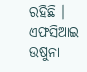ରହିଛି । ଏଫସିଆଇ ଉଷୁନା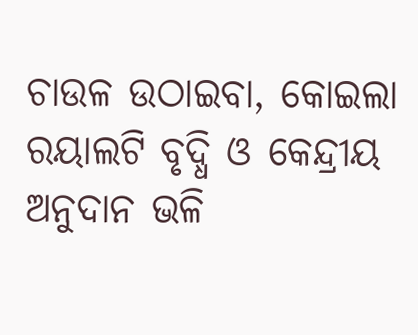ଚାଉଳ ଉଠାଇବା, କୋଇଲା ରୟାଲଟି ବୃଦ୍ଧି ଓ କେନ୍ଦ୍ରୀୟ ଅନୁଦାନ ଭଳି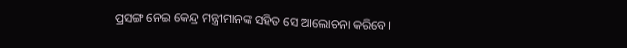ପ୍ରସଙ୍ଗ ନେଇ କେନ୍ଦ୍ର ମନ୍ତ୍ରୀମାନଙ୍କ ସହିତ ସେ ଆଲୋଚନା କରିବେ।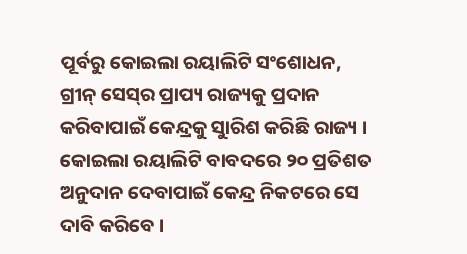ପୂର୍ବରୁ କୋଇଲା ରୟାଲିଟି ସଂଶୋଧନ, ଗ୍ରୀନ୍‌ ସେସ୍‌ର ପ୍ରାପ୍ୟ ରାଜ୍ୟକୁ ପ୍ରଦାନ କରିବାପାଇଁ କେନ୍ଦ୍ରକୁ ସୁାରିଶ କରିଛି ରାଜ୍ୟ । କୋଇଲା ରୟାଲିଟି ବାବଦରେ ୨୦ ପ୍ରତିଶତ ଅନୁଦାନ ଦେବାପାଇଁ କେନ୍ଦ୍ର ନିକଟରେ ସେ ଦାବି କରିବେ ।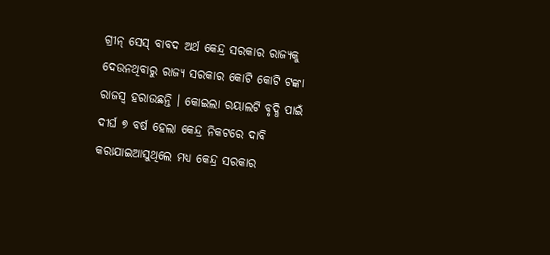ଗ୍ରୀନ୍‌ ସେସ୍‌ ବାବଦ ଅର୍ଥ କେନ୍ଦ୍ର ସରକାର ରାଜ୍ୟକୁ ଦେଉନଥିବାରୁ ରାଜ୍ୟ ସରକାର କୋଟି କୋଟି ଟଙ୍କା ରାଜସ୍ୱ ହରାଉଛନ୍ତି । କୋଇଲା ରୟାଲଟି ବୃଦ୍ଧି ପାଇଁ ଦୀର୍ଘ ୭ ବର୍ଷ ହେଲା କେନ୍ଦ୍ର ନିକଟରେ ଦାବି କରାଯାଇଆସୁଥିଲେ ମଧ୍ୟ କେନ୍ଦ୍ର ସରକାର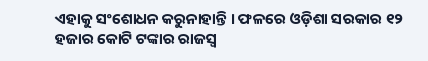ଏହାକୁ ସଂଶୋଧନ କରୁନାହାନ୍ତି । ଫଳରେ ଓଡ଼ିଶା ସରକାର ୧୨ ହଜାର କୋଟି ଟଙ୍କାର ରାଜସ୍ୱ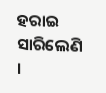ହରାଇ ସାରିଲେଣି ।